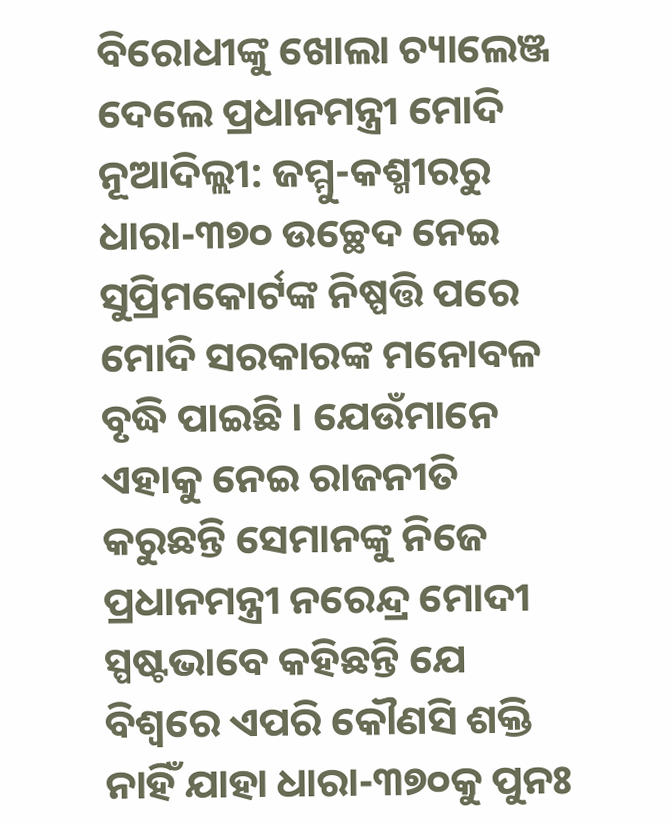ବିରୋଧୀଙ୍କୁ ଖୋଲା ଚ୍ୟାଲେଞ୍ଜ ଦେଲେ ପ୍ରଧାନମନ୍ତ୍ରୀ ମୋଦି
ନୂଆଦିଲ୍ଲୀ: ଜମ୍ମୁ-କଶ୍ମୀରରୁ ଧାରା-୩୭୦ ଉଚ୍ଛେଦ ନେଇ ସୁପ୍ରିମକୋର୍ଟଙ୍କ ନିଷ୍ପତ୍ତି ପରେ ମୋଦି ସରକାରଙ୍କ ମନୋବଳ ବୃଦ୍ଧି ପାଇଛି । ଯେଉଁମାନେ ଏହାକୁ ନେଇ ରାଜନୀତି କରୁଛନ୍ତି ସେମାନଙ୍କୁ ନିଜେ ପ୍ରଧାନମନ୍ତ୍ରୀ ନରେନ୍ଦ୍ର ମୋଦୀ ସ୍ପଷ୍ଟଭାବେ କହିଛନ୍ତି ଯେ ବିଶ୍ୱରେ ଏପରି କୌଣସି ଶକ୍ତି ନାହିଁ ଯାହା ଧାରା-୩୭୦କୁ ପୁନଃ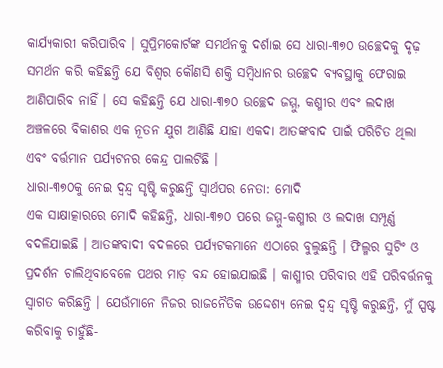କାର୍ଯ୍ୟକାରୀ କରିପାରିବ । ସୁପ୍ରିମକୋର୍ଟଙ୍କ ସମର୍ଥନକୁ ଦର୍ଶାଇ ସେ ଧାରା-୩୭୦ ଉଚ୍ଛେଦକୁ ଦୃଢ଼ ସମର୍ଥନ କରି କହିଛନ୍ତି ଯେ ବିଶ୍ୱର କୌଣସି ଶକ୍ତି ସମ୍ବିଧାନର ଉଚ୍ଛେଦ ବ୍ୟବସ୍ଥାକୁ ଫେରାଇ ଆଣିପାରିବ ନାହିଁ । ସେ କହିଛନ୍ତି ଯେ ଧାରା-୩୭୦ ଉଚ୍ଛେଦ ଜମ୍ମୁ, କଶ୍ମୀର ଏବଂ ଲଦାଖ ଅଞ୍ଚଳରେ ବିକାଶର ଏକ ନୂତନ ଯୁଗ ଆଣିଛି ଯାହା ଏକଦା ଆତଙ୍କବାଦ ପାଇଁ ପରିଚିତ ଥିଲା ଏବଂ ବର୍ତ୍ତମାନ ପର୍ଯ୍ୟଟନର କେନ୍ଦ୍ର ପାଲଟିଛି ।
ଧାରା-୩୭୦କୁ ନେଇ ଦ୍ୱନ୍ଦ୍ୱ ସୃଷ୍ଟି କରୁଛନ୍ତି ସ୍ୱାର୍ଥପର ନେତା: ମୋଦି
ଏକ ସାକ୍ଷାତ୍କାରରେ ମୋଦି କହିଛନ୍ତି, ଧାରା-୩୭୦ ପରେ ଜମ୍ମୁ-କଶ୍ମୀର ଓ ଲଦାଖ ସମ୍ପୂର୍ଣ୍ଣ ବଦଳିଯାଇଛି । ଆତଙ୍କବାଦୀ ବଦଳରେ ପର୍ଯ୍ୟଟକମାନେ ଏଠାରେ ବୁଲୁଛନ୍ତି । ଫିଲ୍ମର ସୁଟିଂ ଓ ପ୍ରଦର୍ଶନ ଚାଲିଥିବାବେଳେ ପଥର ମାଡ଼ ବନ୍ଦ ହୋଇଯାଇଛି । କାଶ୍ମୀର ପରିବାର ଏହି ପରିବର୍ତ୍ତନକୁ ସ୍ୱାଗତ କରିଛନ୍ତି । ଯେଉଁମାନେ ନିଜର ରାଜନୈତିକ ଉଦ୍ଦେଶ୍ୟ ନେଇ ଦ୍ୱନ୍ଦ୍ୱ ସୃଷ୍ଟି କରୁଛନ୍ତି, ମୁଁ ସ୍ପଷ୍ଟ କରିବାକୁ ଚାହୁଁଛି-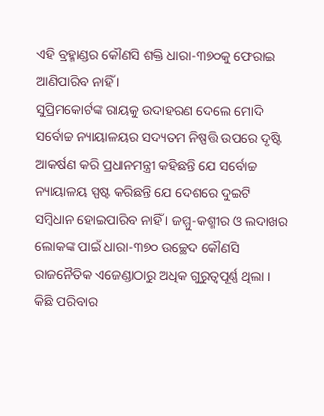ଏହି ବ୍ରହ୍ମାଣ୍ଡର କୌଣସି ଶକ୍ତି ଧାରା-୩୭୦କୁ ଫେରାଇ ଆଣିପାରିବ ନାହିଁ ।
ସୁପ୍ରିମକୋର୍ଟଙ୍କ ରାୟକୁ ଉଦାହରଣ ଦେଲେ ମୋଦି
ସର୍ବୋଚ୍ଚ ନ୍ୟାୟାଳୟର ସଦ୍ୟତମ ନିଷ୍ପତ୍ତି ଉପରେ ଦୃଷ୍ଟି ଆକର୍ଷଣ କରି ପ୍ରଧାନମନ୍ତ୍ରୀ କହିଛନ୍ତି ଯେ ସର୍ବୋଚ୍ଚ ନ୍ୟାୟାଳୟ ସ୍ପଷ୍ଟ କରିଛନ୍ତି ଯେ ଦେଶରେ ଦୁଇଟି ସମ୍ବିଧାନ ହୋଇପାରିବ ନାହିଁ । ଜମ୍ମୁ-କଶ୍ମୀର ଓ ଲଦାଖର ଲୋକଙ୍କ ପାଇଁ ଧାରା-୩୭୦ ଉଚ୍ଛେଦ କୌଣସି ରାଜନୈତିକ ଏଜେଣ୍ଡାଠାରୁ ଅଧିକ ଗୁରୁତ୍ୱପୂର୍ଣ୍ଣ ଥିଲା । କିଛି ପରିବାର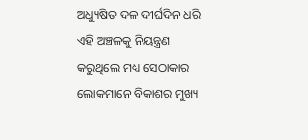ଅଧ୍ୟୁଷିତ ଦଳ ଦୀର୍ଘଦିନ ଧରି ଏହି ଅଞ୍ଚଳକୁ ନିୟନ୍ତ୍ରଣ କରୁଥିଲେ ମଧ୍ୟ ସେଠାକାର ଲୋକମାନେ ବିକାଶର ମୁଖ୍ୟ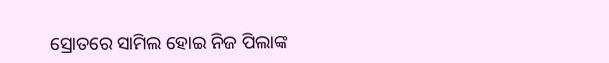ସ୍ରୋତରେ ସାମିଲ ହୋଇ ନିଜ ପିଲାଙ୍କ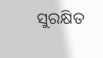ସୁରକ୍ଷିତ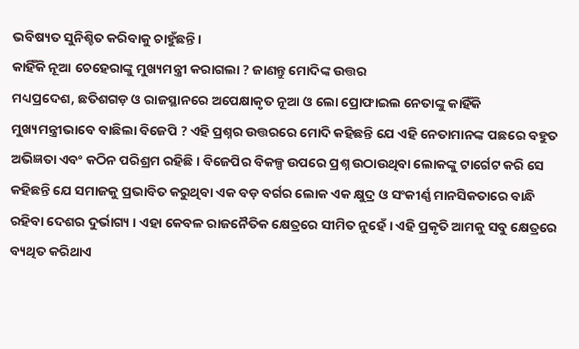ଭବିଷ୍ୟତ ସୁନିଶ୍ଚିତ କରିବାକୁ ଚାହୁଁଛନ୍ତି ।
କାହିଁକି ନୂଆ ଚେହେରାଙ୍କୁ ମୁଖ୍ୟମନ୍ତ୍ରୀ କରାଗଲା ? ଜାଣନ୍ତୁ ମୋଦିଙ୍କ ଉତ୍ତର
ମଧ୍ୟପ୍ରଦେଶ, ଛତିଶଗଡ଼ ଓ ରାଜସ୍ଥାନରେ ଅପେକ୍ଷାକୃତ ନୂଆ ଓ ଲୋ ପ୍ରୋଫାଇଲ ନେତାଙ୍କୁ କାହିଁକି ମୁଖ୍ୟମନ୍ତ୍ରୀଭାବେ ବାଛିଲା ବିଜେପି ? ଏହି ପ୍ରଶ୍ନର ଉତ୍ତରରେ ମୋଦି କହିଛନ୍ତି ଯେ ଏହି ନେତାମାନଙ୍କ ପଛରେ ବହୁତ ଅଭିଜ୍ଞତା ଏବଂ କଠିନ ପରିଶ୍ରମ ରହିଛି । ବିଜେପିର ବିକଳ୍ପ ଉପରେ ପ୍ରଶ୍ନ ଉଠାଉଥିବା ଲୋକଙ୍କୁ ଟାର୍ଗେଟ କରି ସେ କହିଛନ୍ତି ଯେ ସମାଜକୁ ପ୍ରଭାବିତ କରୁଥିବା ଏକ ବଡ଼ ବର୍ଗର ଲୋକ ଏକ କ୍ଷୁଦ୍ର ଓ ସଂକୀର୍ଣ୍ଣ ମାନସିକତାରେ ବାନ୍ଧି ରହିବା ଦେଶର ଦୁର୍ଭାଗ୍ୟ । ଏହା କେବଳ ରାଜନୈତିକ କ୍ଷେତ୍ରରେ ସୀମିତ ନୁହେଁ । ଏହି ପ୍ରକୃତି ଆମକୁ ସବୁ କ୍ଷେତ୍ରରେ ବ୍ୟଥିତ କରିଥାଏ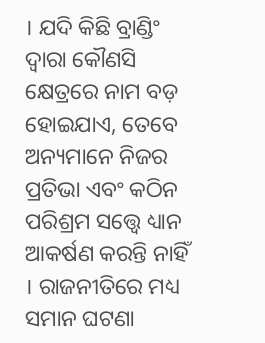। ଯଦି କିଛି ବ୍ରାଣ୍ଡିଂ ଦ୍ୱାରା କୌଣସି କ୍ଷେତ୍ରରେ ନାମ ବଡ଼ ହୋଇଯାଏ, ତେବେ ଅନ୍ୟମାନେ ନିଜର ପ୍ରତିଭା ଏବଂ କଠିନ ପରିଶ୍ରମ ସତ୍ତ୍ୱେ ଧ୍ୟାନ ଆକର୍ଷଣ କରନ୍ତି ନାହିଁ । ରାଜନୀତିରେ ମଧ୍ୟ ସମାନ ଘଟଣା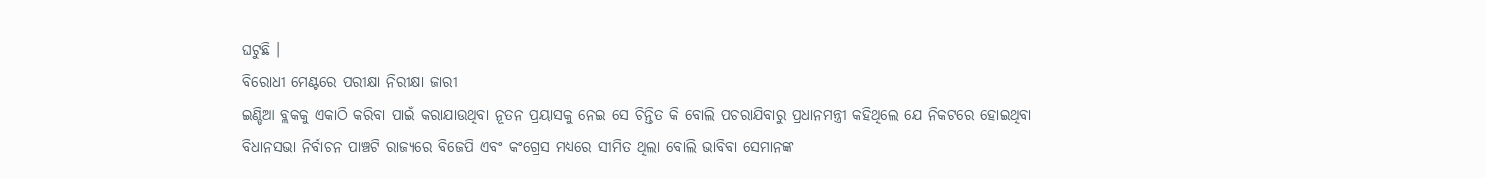ଘଟୁଛି ।
ବିରୋଧୀ ମେଣ୍ଟରେ ପରୀକ୍ଷା ନିରୀକ୍ଷା ଜାରୀ
ଇଣ୍ଡିଆ ବ୍ଲକକୁ ଏକାଠି କରିବା ପାଇଁ କରାଯାଉଥିବା ନୂତନ ପ୍ରୟାସକୁ ନେଇ ସେ ଚିନ୍ତିତ କି ବୋଲି ପଚରାଯିବାରୁ ପ୍ରଧାନମନ୍ତ୍ରୀ କହିଥିଲେ ଯେ ନିକଟରେ ହୋଇଥିବା ବିଧାନସଭା ନିର୍ବାଚନ ପାଞ୍ଚଟି ରାଜ୍ୟରେ ବିଜେପି ଏବଂ କଂଗ୍ରେସ ମଧ୍ୟରେ ସୀମିତ ଥିଲା ବୋଲି ଭାବିବା ସେମାନଙ୍କ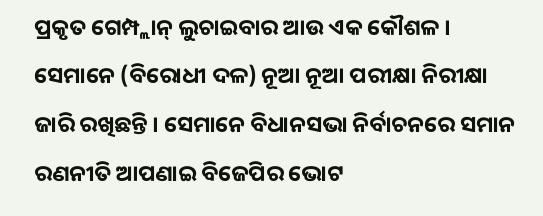ପ୍ରକୃତ ଗେମ୍ପ୍ଲାନ୍ ଲୁଚାଇବାର ଆଉ ଏକ କୌଶଳ । ସେମାନେ (ବିରୋଧୀ ଦଳ) ନୂଆ ନୂଆ ପରୀକ୍ଷା ନିରୀକ୍ଷା ଜାରି ରଖିଛନ୍ତି । ସେମାନେ ବିଧାନସଭା ନିର୍ବାଚନରେ ସମାନ ରଣନୀତି ଆପଣାଇ ବିଜେପିର ଭୋଟ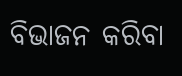ବିଭାଜନ କରିବା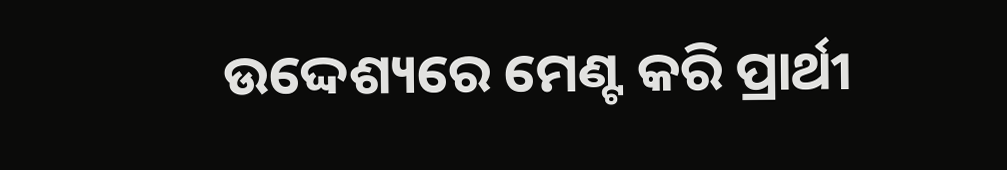ଉଦ୍ଦେଶ୍ୟରେ ମେଣ୍ଟ କରି ପ୍ରାର୍ଥୀ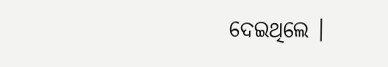ଦେଇଥିଲେ ।